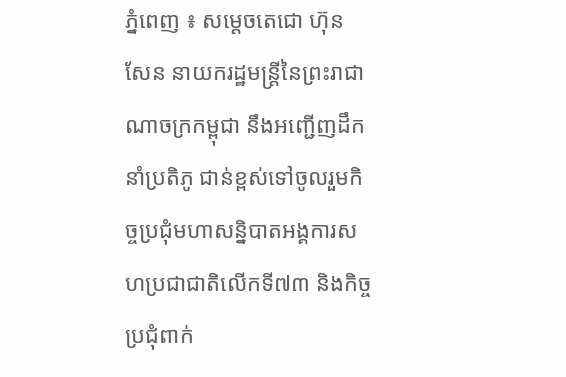ភ្នំពេញ ៖ សម្តេចតេជោ ហ៊ុន សែន នាយករដ្ឋមន្ត្រីនៃព្រះរាជាណាចក្រកម្ពុជា នឹងអញ្ជើញដឹកនាំប្រតិភូ ជាន់ខ្ពស់ទៅចូលរួមកិច្ចប្រជុំមហាសន្និបាតអង្គការសហប្រជាជាតិលើកទី៧៣ និងកិច្ចប្រជុំពាក់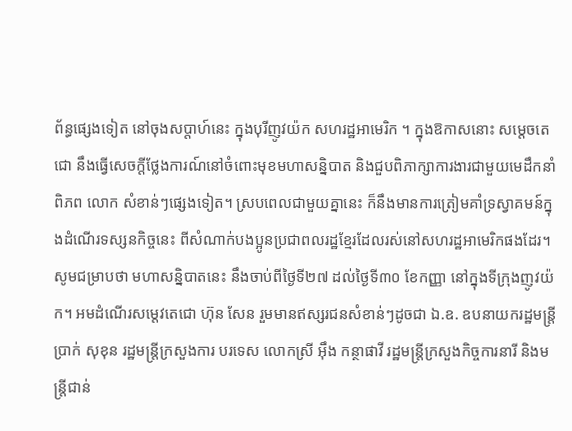ព័ន្ធផ្សេងទៀត នៅចុងសប្ដាហ៍នេះ ក្នុងបុរីញូវយ៉ក សហរដ្ឋអាមេរិក ។ ក្នុងឱកាសនោះ សម្តេចតេជោ នឹងធ្វើសេចក្ដីថ្លែងការណ៍នៅចំពោះមុខមហាសន្និបាត និងជួបពិភាក្សាការងារជាមួយមេដឹកនាំពិភព លោក សំខាន់ៗផ្សេងទៀត។ ស្របពេលជាមួយគ្នានេះ ក៏នឹងមានការត្រៀមគាំទ្រស្វាគមន៍ក្នុងដំណើរទស្សនកិច្ចនេះ ពីសំណាក់បងប្អូនប្រជាពលរដ្ឋខ្មែរដែលរស់នៅសហរដ្ឋអាមេរិកផងដែរ។
សូមជម្រាបថា មហាសន្និបាតនេះ នឹងចាប់ពីថ្ងៃទី២៧ ដល់ថ្ងៃទី៣០ ខែកញ្ញា នៅក្នុងទីក្រុងញូវយ៉ក។ អមដំណើរសម្តេវតេជោ ហ៊ុន សែន រួមមានឥស្សរជនសំខាន់ៗដូចជា ឯ.ឧ. ឧបនាយករដ្ឋមន្ត្រី ប្រាក់ សុខុន រដ្ឋមន្ត្រីក្រសួងការ បរទេស លោកស្រី អ៊ឹង កន្ថាផាវី រដ្ឋមន្ត្រីក្រសួងកិច្ចការនារី និងមន្ត្រីជាន់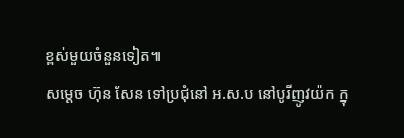ខ្ពស់មួយចំនួនទៀត៕
សម្តេច ហ៊ុន សែន ទៅប្រជុំនៅ អ.ស.ប នៅបូរីញូវយ៉ក ក្នុ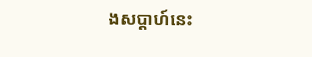ងសប្ដាហ៍នេះ